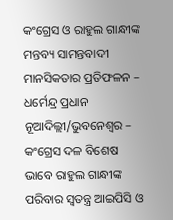କଂଗ୍ରେସ ଓ ରାହୁଲ ଗାନ୍ଧୀଙ୍କ ମନ୍ତବ୍ୟ ସାମନ୍ତବାଦୀ ମାନସିକତାର ପ୍ରତିଫଳନ – ଧର୍ମେନ୍ଦ୍ର ପ୍ରଧାନ
ନୂଆଦିଲ୍ଲୀ/ଭୁବନେଶ୍ୱର – କଂଗ୍ରେସ ଦଳ ବିଶେଷ ଭାବେ ରାହୁଲ ଗାନ୍ଧୀଙ୍କ ପରିବାର ସ୍ୱତନ୍ତ୍ର ଆଇପିସି ଓ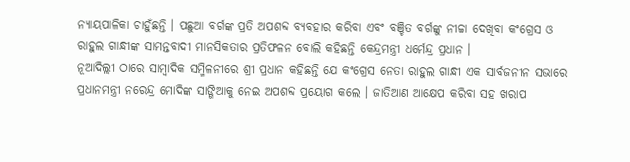ନ୍ୟାୟପାଳିକା ଚାହୁଁଛନ୍ତି । ପଛୁଆ ବର୍ଗଙ୍କ ପ୍ରତି ଅପଶବ୍ଦ ବ୍ୟବହାର କରିବା ଏବଂ ବଞ୍ଚିତ ବର୍ଗଙ୍କୁ ନୀଚ୍ଚା ଦେଖିବା କଂଗ୍ରେସ ଓ ରାହୁଲ ଗାନ୍ଧୀଙ୍କ ସାମନ୍ତବାଦୀ ମାନସିକତାର ପ୍ରତିଫଳନ ବୋଲି କହିଛନ୍ତି କେନ୍ଦ୍ରମନ୍ତ୍ରୀ ଧର୍ମେନ୍ଦ୍ର ପ୍ରଧାନ ।
ନୂଆଦିଲ୍ଲୀ ଠାରେ ସାମ୍ବାଦିକ ସମ୍ମିଳନୀରେ ଶ୍ରୀ ପ୍ରଧାନ କହିଛନ୍ତି ଯେ କଂଗ୍ରେସ ନେତା ରାହୁଲ ଗାନ୍ଧୀ ଏକ ସାର୍ବଜନୀନ ସଭାରେ ପ୍ରଧାନମନ୍ତ୍ରୀ ନରେନ୍ଦ୍ର ମୋଦିଙ୍କ ସାଙ୍ଗିଆକୁ ନେଇ ଅପଶବ୍ଦ ପ୍ରୟୋଗ କଲେ । ଜାତିଆଣ ଆକ୍ଷେପ କରିବା ସହ ଖରାପ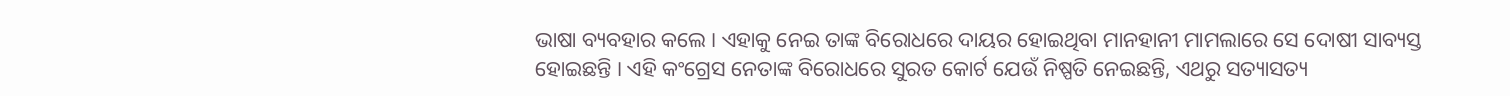ଭାଷା ବ୍ୟବହାର କଲେ । ଏହାକୁ ନେଇ ତାଙ୍କ ବିରୋଧରେ ଦାୟର ହୋଇଥିବା ମାନହାନୀ ମାମଲାରେ ସେ ଦୋଷୀ ସାବ୍ୟସ୍ତ ହୋଇଛନ୍ତି । ଏହି କଂଗ୍ରେସ ନେତାଙ୍କ ବିରୋଧରେ ସୁରତ କୋର୍ଟ ଯେଉଁ ନିଷ୍ପତି ନେଇଛନ୍ତି, ଏଥରୁ ସତ୍ୟାସତ୍ୟ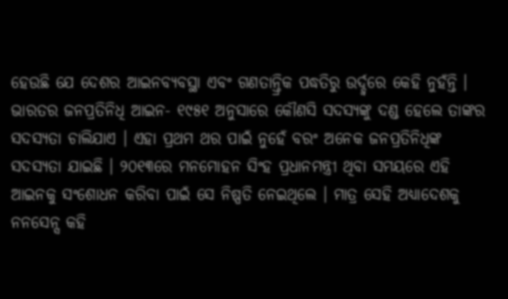ହେଉଛି ଯେ ଦେଶର ଆଇନବ୍ୟବସ୍ଥା ଏବଂ ଗଣତାନ୍ତ୍ରିକ ପଦ୍ଧତିରୁ ଉର୍ଦ୍ଦ୍ୱରେ କେହି ନୁହଁନ୍ତି ।
ଭାରତର ଜନପ୍ରତିନିଧି ଆଇନ- ୧୯୫୧ ଅନୁସାରେ କୌଣସି ସଦସ୍ୟଙ୍କୁ ଦଣ୍ଡ ହେଲେ ତାଙ୍କର ସଦସ୍ୟତା ଚାଲିଯାଏ । ଏହା ପ୍ରଥମ ଥର ପାଇଁ ନୁହେଁ ବରଂ ଅନେକ ଜନପ୍ରତିନିଧିଙ୍କ ସଦସ୍ୟତା ଯାଇଛି । ୨୦୧୩ରେ ମନମୋହନ ସିଂହ ପ୍ରଧାନମନ୍ତ୍ରୀ ଥିବା ସମୟରେ ଏହି ଆଇନକୁ ସଂଶୋଧନ କରିବା ପାଇଁ ସେ ନିଷ୍ପତି ନେଇଥିଲେ । ମାତ୍ର ସେହି ଅଧ୍ୟାଦେଶକୁ ନନସେନ୍ସ କହି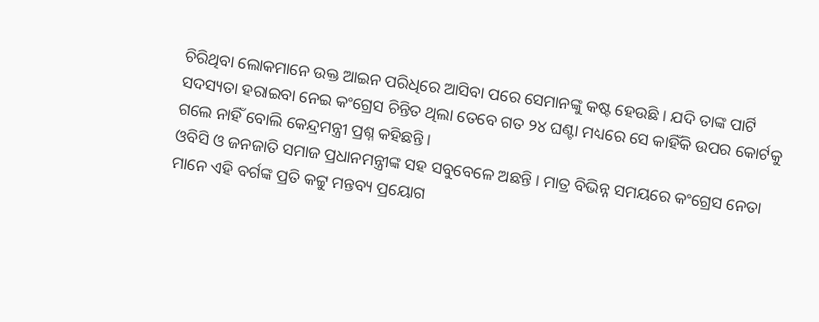ଚିରିଥିବା ଲୋକମାନେ ଉକ୍ତ ଆଇନ ପରିଧିରେ ଆସିବା ପରେ ସେମାନଙ୍କୁ କଷ୍ଟ ହେଉଛି । ଯଦି ତାଙ୍କ ପାର୍ଟି ସଦସ୍ୟତା ହରାଇବା ନେଇ କଂଗ୍ରେସ ଚିନ୍ତିତ ଥିଲା ତେବେ ଗତ ୨୪ ଘଣ୍ଟା ମଧ୍ୟରେ ସେ କାହିଁକି ଉପର କୋର୍ଟକୁ ଗଲେ ନାହିଁ ବୋଲି କେନ୍ଦ୍ରମନ୍ତ୍ରୀ ପ୍ରଶ୍ନ କହିଛନ୍ତି ।
ଓବିସି ଓ ଜନଜାତି ସମାଜ ପ୍ରଧାନମନ୍ତ୍ରୀଙ୍କ ସହ ସବୁବେଳେ ଅଛନ୍ତି । ମାତ୍ର ବିଭିନ୍ନ ସମୟରେ କଂଗ୍ରେସ ନେତା ମାନେ ଏହି ବର୍ଗଙ୍କ ପ୍ରତି କଟ୍ଟୁ ମନ୍ତବ୍ୟ ପ୍ରୟୋଗ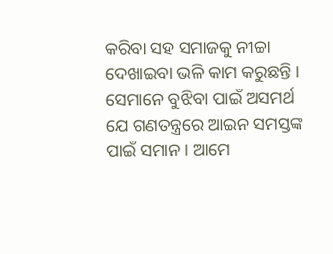କରିବା ସହ ସମାଜକୁ ନୀଚ୍ଚା ଦେଖାଇବା ଭଳି କାମ କରୁଛନ୍ତି । ସେମାନେ ବୁଝିବା ପାଇଁ ଅସମର୍ଥ ଯେ ଗଣତନ୍ତ୍ରରେ ଆଇନ ସମସ୍ତଙ୍କ ପାଇଁ ସମାନ । ଆମେ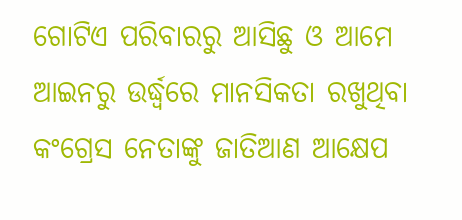ଗୋଟିଏ ପରିବାରରୁ ଆସିଛୁ ଓ ଆମେ ଆଇନରୁ ଉର୍ଦ୍ଧ୍ୱରେ ମାନସିକତା ରଖୁଥିବା କଂଗ୍ରେସ ନେତାଙ୍କୁ ଜାତିଆଣ ଆକ୍ଷେପ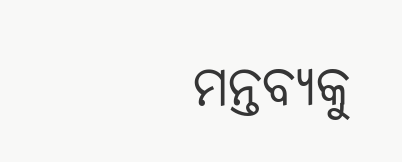ମନ୍ତବ୍ୟକୁ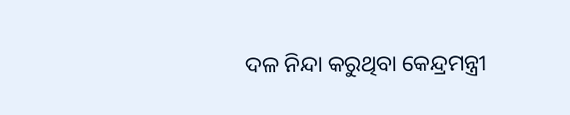ଦଳ ନିନ୍ଦା କରୁଥିବା କେନ୍ଦ୍ରମନ୍ତ୍ରୀ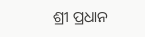ଶ୍ରୀ ପ୍ରଧାନ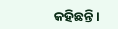କହିଛନ୍ତି ।